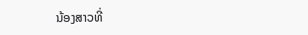ນ້ອງສາວທີ່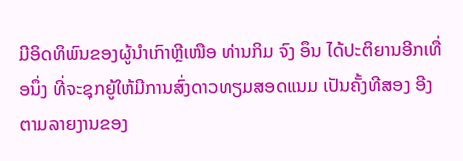ມີອິດທິພົນຂອງຜູ້ນຳເກົາຫຼີເໜືອ ທ່ານກິມ ຈົງ ອຶນ ໄດ້ປະຕິຍານອີກເທື່ອນຶ່ງ ທີ່ຈະຊຸກຍູ້ໃຫ້ມີການສົ່ງດາວທຽມສອດແນມ ເປັນຄັ້ງທີສອງ ອີງຕາມລາຍງານຂອງ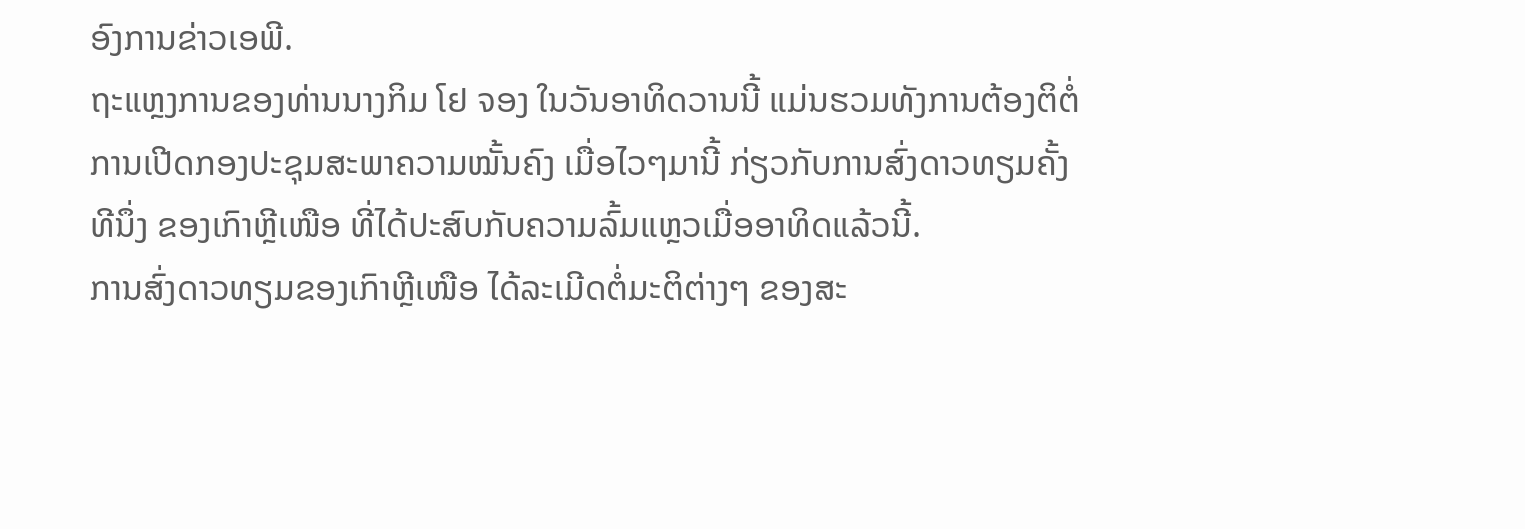ອົງການຂ່າວເອພີ.
ຖະແຫຼງການຂອງທ່ານນາງກິມ ໂຢ ຈອງ ໃນວັນອາທິດວານນີ້ ແມ່ນຮວມທັງການຕ້ອງຕິຕໍ່ການເປີດກອງປະຊຸມສະພາຄວາມໝັ້ນຄົງ ເມື່ອໄວໆມານີ້ ກ່ຽວກັບການສົ່ງດາວທຽມຄັ້ງທີນຶ່ງ ຂອງເກົາຫຼີເໜືອ ທີ່ໄດ້ປະສົບກັບຄວາມລົ້ມແຫຼວເມື່ອອາທິດແລ້ວນີ້.
ການສົ່ງດາວທຽມຂອງເກົາຫຼີເໜືອ ໄດ້ລະເມີດຕໍ່ມະຕິຕ່າງໆ ຂອງສະ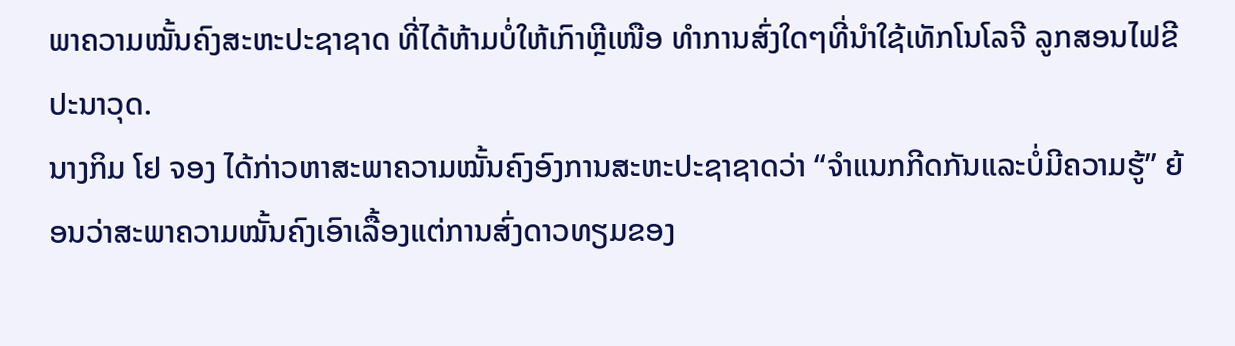ພາຄວາມໝັ້ນຄົງສະຫະປະຊາຊາດ ທີ່ໄດ້ຫ້າມບໍ່ໃຫ້ເກົາຫຼີເໜືອ ທຳການສົ່ງໃດໆທີ່ນຳໃຊ້ເທັກໂນໂລຈີ ລູກສອນໄຟຂີປະນາວຸດ.
ນາງກິມ ໂຢ ຈອງ ໄດ້ກ່າວຫາສະພາຄວາມໝັ້ນຄົງອົງການສະຫະປະຊາຊາດວ່າ “ຈຳແນກກີດກັນແລະບໍ່ມີຄວາມຮູ້” ຍ້ອນວ່າສະພາຄວາມໝັ້ນຄົງເອົາເລື້ອງແຕ່ການສົ່ງດາວທຽມຂອງ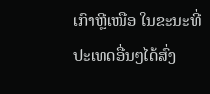ເກົາຫຼີເໜືອ ໃນຂະນະທີ່ປະເທດອື່ນໆໄດ້ສົ່ງ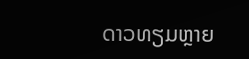ດາວທຽມຫຼາຍ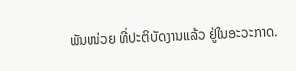ພັນໜ່ວຍ ທີ່ປະຕິບັດງານແລ້ວ ຢູ່ໃນອະວະກາດ.